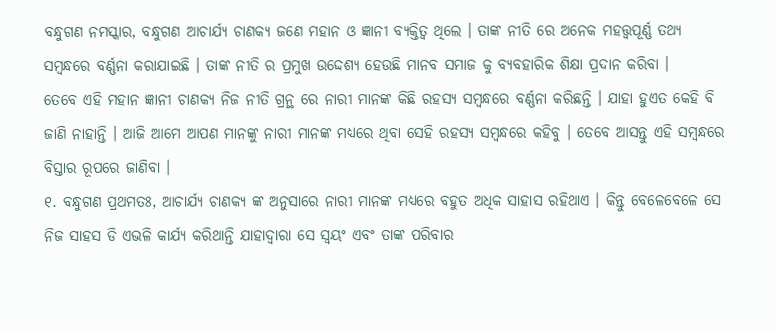ବନ୍ଧୁଗଣ ନମସ୍କାର, ବନ୍ଧୁଗଣ ଆଚାର୍ଯ୍ୟ ଚାଣକ୍ୟ ଜଣେ ମହାନ ଓ ଜ୍ଞାନୀ ବ୍ୟକ୍ତିତ୍ବ ଥିଲେ । ତାଙ୍କ ନୀତି ରେ ଅନେକ ମହତ୍ତ୍ୱପୂର୍ଣ୍ଣ ତଥ୍ୟ ସମ୍ବନ୍ଧରେ ବର୍ଣ୍ଣନା କରାଯାଇଛି । ତାଙ୍କ ନୀତି ର ପ୍ରମୁଖ ଉଦ୍ଦେଶ୍ୟ ହେଉଛି ମାନବ ସମାଜ କୁ ବ୍ୟବହାରିକ ଶିକ୍ଷା ପ୍ରଦାନ କରିବା ।
ତେବେ ଏହି ମହାନ ଜ୍ଞାନୀ ଚାଣକ୍ୟ ନିଜ ନୀତି ଗ୍ରନ୍ଥ ରେ ନାରୀ ମାନଙ୍କ କିଛି ରହସ୍ୟ ସମ୍ବନ୍ଧରେ ବର୍ଣ୍ଣନା କରିଛନ୍ତି । ଯାହା ହୁଏତ କେହି ବି ଜାଣି ନାହାନ୍ତି । ଆଜି ଆମେ ଆପଣ ମାନଙ୍କୁ ନାରୀ ମାନଙ୍କ ମଧ୍ୟରେ ଥିବା ସେହି ରହସ୍ୟ ସମ୍ବନ୍ଧରେ କହିବୁ । ତେବେ ଆସନ୍ତୁ ଏହି ସମ୍ବନ୍ଧରେ ବିସ୍ତାର ରୂପରେ ଜାଣିବା ।
୧. ବନ୍ଧୁଗଣ ପ୍ରଥମତଃ, ଆଚାର୍ଯ୍ୟ ଚାଣକ୍ୟ ଙ୍କ ଅନୁସାରେ ନାରୀ ମାନଙ୍କ ମଧ୍ୟରେ ବହୁତ ଅଧିକ ସାହାସ ରହିଥାଏ । କିନ୍ତୁ ବେଳେବେଳେ ସେ ନିଜ ସାହସ ଡି ଏଭଳି କାର୍ଯ୍ୟ କରିଥାନ୍ତି ଯାହାଦ୍ୱାରା ସେ ସ୍ୱୟଂ ଏବଂ ତାଙ୍କ ପରିବାର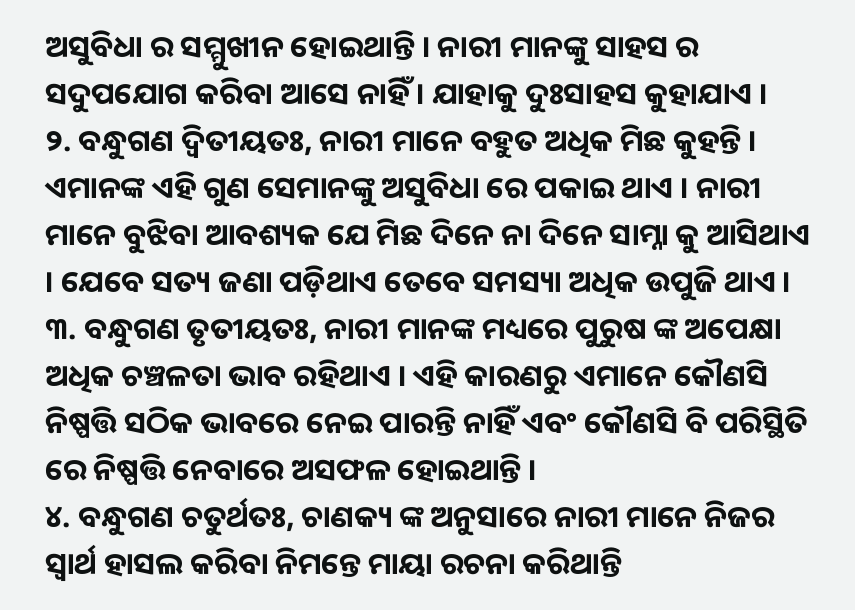ଅସୁବିଧା ର ସମ୍ମୁଖୀନ ହୋଇଥାନ୍ତି । ନାରୀ ମାନଙ୍କୁ ସାହସ ର ସଦୁପଯୋଗ କରିବା ଆସେ ନାହିଁ । ଯାହାକୁ ଦୁଃସାହସ କୁହାଯାଏ ।
୨. ବନ୍ଧୁଗଣ ଦ୍ବିତୀୟତଃ, ନାରୀ ମାନେ ବହୁତ ଅଧିକ ମିଛ କୁହନ୍ତି । ଏମାନଙ୍କ ଏହି ଗୁଣ ସେମାନଙ୍କୁ ଅସୁବିଧା ରେ ପକାଇ ଥାଏ । ନାରୀ ମାନେ ବୁଝିବା ଆବଶ୍ୟକ ଯେ ମିଛ ଦିନେ ନା ଦିନେ ସାମ୍ନା କୁ ଆସିଥାଏ । ଯେବେ ସତ୍ୟ ଜଣା ପଡ଼ିଥାଏ ତେବେ ସମସ୍ୟା ଅଧିକ ଉପୁଜି ଥାଏ ।
୩. ବନ୍ଧୁଗଣ ତୃତୀୟତଃ, ନାରୀ ମାନଙ୍କ ମଧ୍ୟରେ ପୁରୁଷ ଙ୍କ ଅପେକ୍ଷା ଅଧିକ ଚଞ୍ଚଳତା ଭାବ ରହିଥାଏ । ଏହି କାରଣରୁ ଏମାନେ କୌଣସି ନିଷ୍ପତ୍ତି ସଠିକ ଭାବରେ ନେଇ ପାରନ୍ତି ନାହିଁ ଏବଂ କୌଣସି ବି ପରିସ୍ଥିତି ରେ ନିଷ୍ପତ୍ତି ନେବାରେ ଅସଫଳ ହୋଇଥାନ୍ତି ।
୪. ବନ୍ଧୁଗଣ ଚତୁର୍ଥତଃ, ଚାଣକ୍ୟ ଙ୍କ ଅନୁସାରେ ନାରୀ ମାନେ ନିଜର ସ୍ଵାର୍ଥ ହାସଲ କରିବା ନିମନ୍ତେ ମାୟା ରଚନା କରିଥାନ୍ତି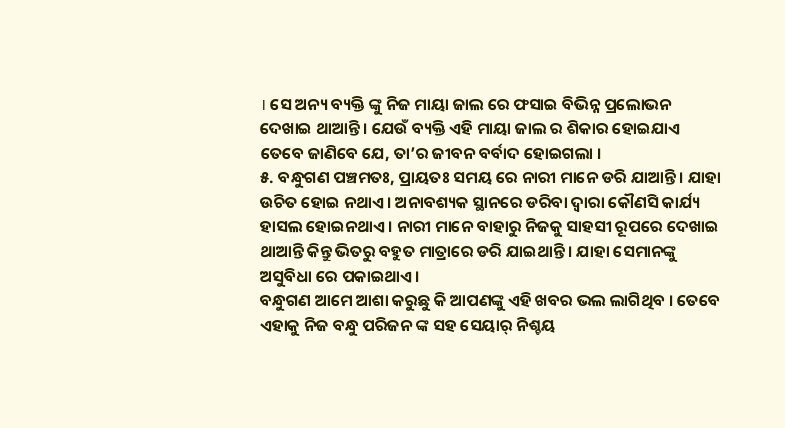। ସେ ଅନ୍ୟ ବ୍ୟକ୍ତି ଙ୍କୁ ନିଜ ମାୟା ଜାଲ ରେ ଫସାଇ ବିଭିନ୍ନ ପ୍ରଲୋଭନ ଦେଖାଇ ଥାଆନ୍ତି । ଯେଉଁ ବ୍ୟକ୍ତି ଏହି ମାୟା ଜାଲ ର ଶିକାର ହୋଇଯାଏ ତେବେ ଜାଣିବେ ଯେ, ତା’ର ଜୀବନ ବର୍ବାଦ ହୋଇଗଲା ।
୫. ବନ୍ଧୁଗଣ ପଞ୍ଚମତଃ, ପ୍ରାୟତଃ ସମୟ ରେ ନାରୀ ମାନେ ଡରି ଯାଆନ୍ତି । ଯାହା ଉଚିତ ହୋଇ ନଥାଏ । ଅନାବଶ୍ୟକ ସ୍ଥାନରେ ଡରିବା ଦ୍ୱାରା କୌଣସି କାର୍ଯ୍ୟ ହାସଲ ହୋଇନଥାଏ । ନାରୀ ମାନେ ବାହାରୁ ନିଜକୁ ସାହସୀ ରୂପରେ ଦେଖାଇ ଥାଆନ୍ତି କିନ୍ତୁ ଭିତରୁ ବହୁତ ମାତ୍ରାରେ ଡରି ଯାଇଥାନ୍ତି । ଯାହା ସେମାନଙ୍କୁ ଅସୁବିଧା ରେ ପକାଇଥାଏ ।
ବନ୍ଧୁଗଣ ଆମେ ଆଶା କରୁଛୁ କି ଆପଣଙ୍କୁ ଏହି ଖବର ଭଲ ଲାଗିଥିବ । ତେବେ ଏହାକୁ ନିଜ ବନ୍ଧୁ ପରିଜନ ଙ୍କ ସହ ସେୟାର୍ ନିଶ୍ଚୟ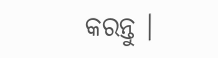କରନ୍ତୁ ।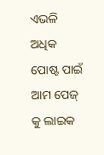ଏଭଳି ଅଧିକ ପୋଷ୍ଟ ପାଇଁ ଆମ ପେଜ୍ କୁ ଲାଇକ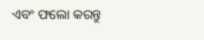ଏବଂ ଫଲୋ କରନ୍ତୁ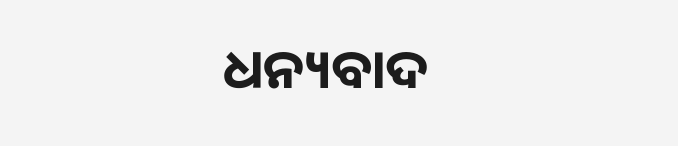ଧନ୍ୟବାଦ